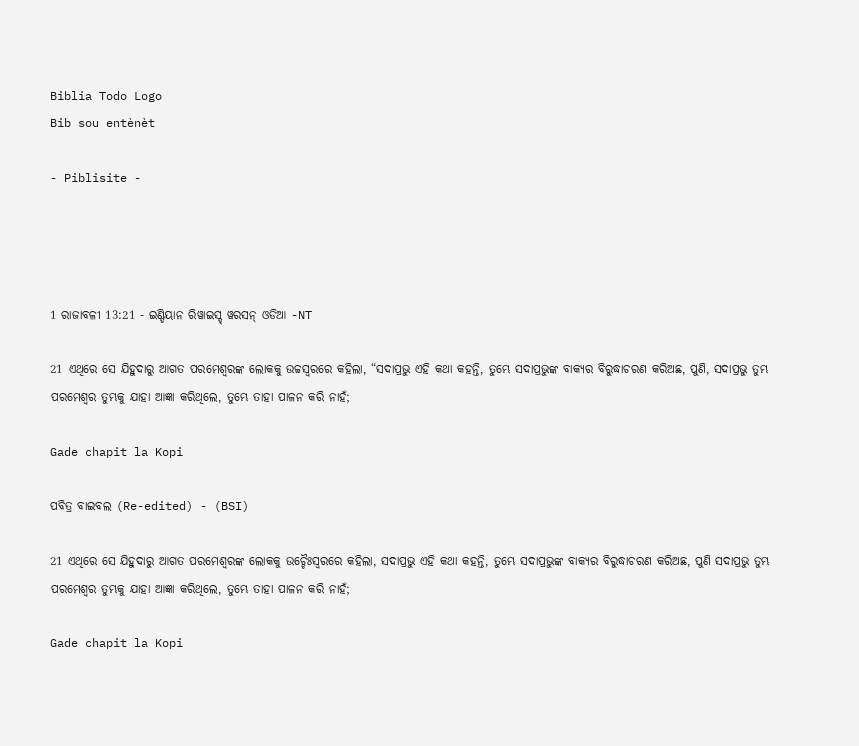Biblia Todo Logo
Bib sou entènèt

- Piblisite -




1 ରାଜାବଳୀ 13:21 - ଇଣ୍ଡିୟାନ ରିୱାଇସ୍ଡ୍ ୱରସନ୍ ଓଡିଆ -NT

21 ଏଥିରେ ସେ ଯିହୁଦାରୁ ଆଗତ ପରମେଶ୍ୱରଙ୍କ ଲୋକକୁ ଉଚ୍ଚସ୍ୱରରେ କହିଲା, “ସଦାପ୍ରଭୁ ଏହି କଥା କହନ୍ତି, ତୁମ୍ଭେ ସଦାପ୍ରଭୁଙ୍କ ବାକ୍ୟର ବିରୁଦ୍ଧାଚରଣ କରିଅଛ, ପୁଣି, ସଦାପ୍ରଭୁ ତୁମ୍ଭ ପରମେଶ୍ୱର ତୁମ୍ଭକୁ ଯାହା ଆଜ୍ଞା କରିଥିଲେ, ତୁମ୍ଭେ ତାହା ପାଳନ କରି ନାହଁ;

Gade chapit la Kopi

ପବିତ୍ର ବାଇବଲ (Re-edited) - (BSI)

21 ଏଥିରେ ସେ ଯିହୁଦାରୁ ଆଗତ ପରମେଶ୍ଵରଙ୍କ ଲୋକକୁ ଉଚ୍ଚୈଃସ୍ଵରରେ କହିଲା, ସଦାପ୍ରଭୁ ଏହି କଥା କହନ୍ତି, ତୁମ୍ଭେ ସଦାପ୍ରଭୁଙ୍କ ବାକ୍ୟର ବିରୁଦ୍ଧାଚରଣ କରିଅଛ, ପୁଣି ସଦାପ୍ରଭୁ ତୁମ୍ଭ ପରମେଶ୍ଵର ତୁମ୍ଭକୁ ଯାହା ଆଜ୍ଞା କରିଥିଲେ, ତୁମ୍ଭେ ତାହା ପାଳନ କରି ନାହଁ;

Gade chapit la Kopi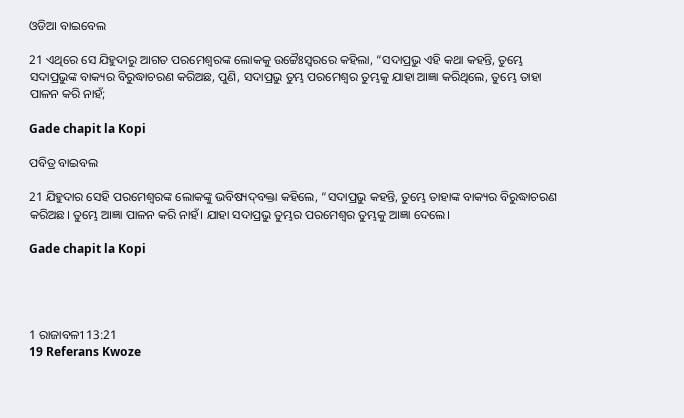ଓଡିଆ ବାଇବେଲ

21 ଏଥିରେ ସେ ଯିହୁଦାରୁ ଆଗତ ପରମେଶ୍ୱରଙ୍କ ଲୋକକୁ ଉଚ୍ଚୈଃସ୍ୱରରେ କହିଲା, “ସଦାପ୍ରଭୁ ଏହି କଥା କହନ୍ତି, ତୁମ୍ଭେ ସଦାପ୍ରଭୁଙ୍କ ବାକ୍ୟର ବିରୁଦ୍ଧାଚରଣ କରିଅଛ, ପୁଣି, ସଦାପ୍ରଭୁ ତୁମ୍ଭ ପରମେଶ୍ୱର ତୁମ୍ଭକୁ ଯାହା ଆଜ୍ଞା କରିଥିଲେ, ତୁମ୍ଭେ ତାହା ପାଳନ କରି ନାହଁ;

Gade chapit la Kopi

ପବିତ୍ର ବାଇବଲ

21 ଯିହୁଦାର ସେହି ପରମେଶ୍ୱରଙ୍କ ଲୋକଙ୍କୁ ଭବିଷ୍ୟ‌ଦ୍‌ବକ୍ତା କହିଲେ, “ସଦାପ୍ରଭୁ କହନ୍ତି, ତୁମ୍ଭେ ତାହାଙ୍କ ବାକ୍ୟର ବିରୁଦ୍ଧାଚରଣ କରିଅଛ। ତୁମ୍ଭେ ଆଜ୍ଞା ପାଳନ କରି ନାହଁ। ଯାହା ସଦାପ୍ରଭୁ ତୁମ୍ଭର ପରମେଶ୍ୱର ତୁମ୍ଭକୁ ଆଜ୍ଞା ଦେଲେ।

Gade chapit la Kopi




1 ରାଜାବଳୀ 13:21
19 Referans Kwoze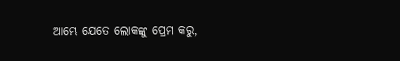ଆମ୍ଭେ ଯେତେ ଲୋକଙ୍କୁ ପ୍ରେମ କରୁ,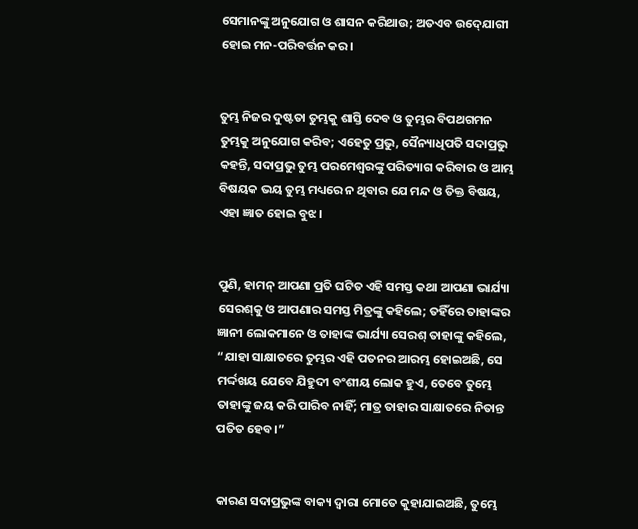ସେମାନଙ୍କୁ ଅନୁଯୋଗ ଓ ଶାସନ କରିଥାଉ; ଅତଏବ ଉଦ୍‍ଯୋଗୀ ହୋଇ ମନ-ପରିବର୍ତ୍ତନ କର।


ତୁମ୍ଭ ନିଜର ଦୁଷ୍ଟତା ତୁମ୍ଭକୁ ଶାସ୍ତି ଦେବ ଓ ତୁମ୍ଭର ବିପଥଗମନ ତୁମ୍ଭକୁ ଅନୁଯୋଗ କରିବ; ଏହେତୁ ପ୍ରଭୁ, ସୈନ୍ୟାଧିପତି ସଦାପ୍ରଭୁ କହନ୍ତି, ସଦାପ୍ରଭୁ ତୁମ୍ଭ ପରମେଶ୍ୱରଙ୍କୁ ପରିତ୍ୟାଗ କରିବାର ଓ ଆମ୍ଭ ବିଷୟକ ଭୟ ତୁମ୍ଭ ମଧ୍ୟରେ ନ ଥିବାର ଯେ ମନ୍ଦ ଓ ତିକ୍ତ ବିଷୟ, ଏହା ଜ୍ଞାତ ହୋଇ ବୁଝ।


ପୁଣି, ହାମନ୍‍ ଆପଣା ପ୍ରତି ଘଟିତ ଏହି ସମସ୍ତ କଥା ଆପଣା ଭାର୍ଯ୍ୟା ସେରଶ୍‍କୁ ଓ ଆପଣାର ସମସ୍ତ ମିତ୍ରଙ୍କୁ କହିଲେ; ତହିଁରେ ତାହାଙ୍କର ଜ୍ଞାନୀ ଲୋକମାନେ ଓ ତାହାଙ୍କ ଭାର୍ଯ୍ୟା ସେରଶ୍‍ ତାହାଙ୍କୁ କହିଲେ, “ଯାହା ସାକ୍ଷାତରେ ତୁମ୍ଭର ଏହି ପତନର ଆରମ୍ଭ ହୋଇଅଛି, ସେ ମର୍ଦ୍ଦଖୟ ଯେବେ ଯିହୁଦୀ ବଂଶୀୟ ଲୋକ ହୁଏ, ତେବେ ତୁମ୍ଭେ ତାହାଙ୍କୁ ଜୟ କରି ପାରିବ ନାହିଁ; ମାତ୍ର ତାହାର ସାକ୍ଷାତରେ ନିତାନ୍ତ ପତିତ ହେବ।”


କାରଣ ସଦାପ୍ରଭୁଙ୍କ ବାକ୍ୟ ଦ୍ୱାରା ମୋତେ କୁହାଯାଇଅଛି, ତୁମ୍ଭେ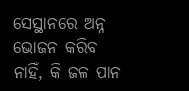ସେସ୍ଥାନରେ ଅନ୍ନ ଭୋଜନ କରିବ ନାହିଁ, କି ଜଳ ପାନ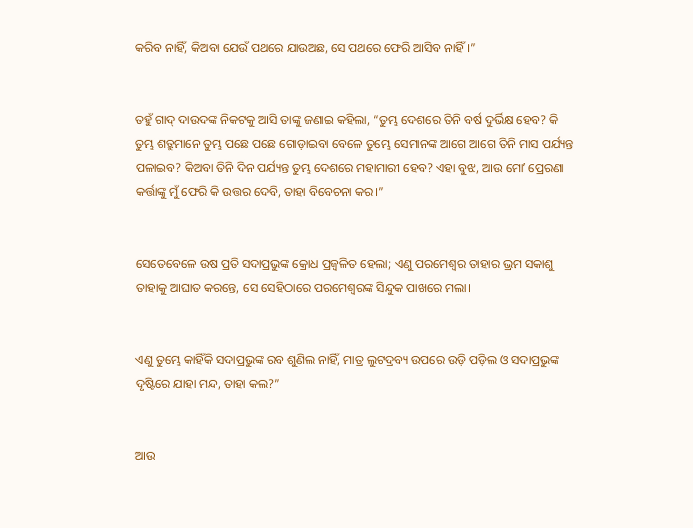କରିବ ନାହିଁ, କିଅବା ଯେଉଁ ପଥରେ ଯାଉଅଛ, ସେ ପଥରେ ଫେରି ଆସିବ ନାହିଁ।”


ତହୁଁ ଗାଦ୍‍ ଦାଉଦଙ୍କ ନିକଟକୁ ଆସି ତାଙ୍କୁ ଜଣାଇ କହିଲା, “ତୁମ୍ଭ ଦେଶରେ ତିନି ବର୍ଷ ଦୁର୍ଭିକ୍ଷ ହେବ? କି ତୁମ୍ଭ ଶତ୍ରୁମାନେ ତୁମ୍ଭ ପଛେ ପଛେ ଗୋଡ଼ାଇବା ବେଳେ ତୁମ୍ଭେ ସେମାନଙ୍କ ଆଗେ ଆଗେ ତିନି ମାସ ପର୍ଯ୍ୟନ୍ତ ପଳାଇବ? କିଅବା ତିନି ଦିନ ପର୍ଯ୍ୟନ୍ତ ତୁମ୍ଭ ଦେଶରେ ମହାମାରୀ ହେବ? ଏହା ବୁଝ, ଆଉ ମୋʼ ପ୍ରେରଣା କର୍ତ୍ତାଙ୍କୁ ମୁଁ ଫେରି କି ଉତ୍ତର ଦେବି, ତାହା ବିବେଚନା କର।”


ସେତେବେଳେ ଉଷ ପ୍ରତି ସଦାପ୍ରଭୁଙ୍କ କ୍ରୋଧ ପ୍ରଜ୍ୱଳିତ ହେଲା; ଏଣୁ ପରମେଶ୍ୱର ତାହାର ଭ୍ରମ ସକାଶୁ ତାହାକୁ ଆଘାତ କରନ୍ତେ, ସେ ସେହିଠାରେ ପରମେଶ୍ୱରଙ୍କ ସିନ୍ଦୁକ ପାଖରେ ମଲା।


ଏଣୁ ତୁମ୍ଭେ କାହିଁକି ସଦାପ୍ରଭୁଙ୍କ ରବ ଶୁଣିଲ ନାହିଁ, ମାତ୍ର ଲୁଟଦ୍ରବ୍ୟ ଉପରେ ଉଡ଼ି ପଡ଼ିଲ ଓ ସଦାପ୍ରଭୁଙ୍କ ଦୃଷ୍ଟିରେ ଯାହା ମନ୍ଦ, ତାହା କଲ?”


ଆଉ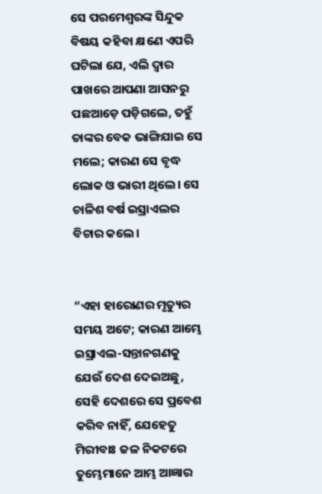ସେ ପରମେଶ୍ୱରଙ୍କ ସିନ୍ଦୁକ ବିଷୟ କହିବା କ୍ଷଣେ ଏପରି ଘଟିଲା ଯେ, ଏଲି ଦ୍ୱାର ପାଖରେ ଆପଣା ଆସନରୁ ପଛଆଡ଼େ ପଡ଼ିଗଲେ, ତହୁଁ ତାଙ୍କର ବେକ ଭାଙ୍ଗିଯାଇ ସେ ମଲେ; କାରଣ ସେ ବୃଦ୍ଧ ଲୋକ ଓ ଭାରୀ ଥିଲେ। ସେ ଚାଳିଶ ବର୍ଷ ଇସ୍ରାଏଲର ବିଚାର କଲେ।


“ଏହା ହାରୋଣର ମୃତ୍ୟୁର ସମୟ ଅଟେ; କାରଣ ଆମ୍ଭେ ଇସ୍ରାଏଲ-ସନ୍ତାନଗଣକୁ ଯେଉଁ ଦେଶ ଦେଇଅଛୁ, ସେହି ଦେଶରେ ସେ ପ୍ରବେଶ କରିବ ନାହିଁ, ଯେହେତୁ ମିରୀବାଃ ଜଳ ନିକଟରେ ତୁମ୍ଭେମାନେ ଆମ୍ଭ ଆଜ୍ଞାର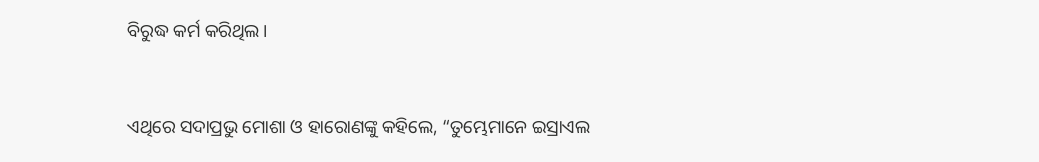ବିରୁଦ୍ଧ କର୍ମ କରିଥିଲ।


ଏଥିରେ ସଦାପ୍ରଭୁ ମୋଶା ଓ ହାରୋଣଙ୍କୁ କହିଲେ, “ତୁମ୍ଭେମାନେ ଇସ୍ରାଏଲ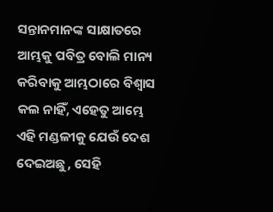ସନ୍ତାନମାନଙ୍କ ସାକ୍ଷାତରେ ଆମ୍ଭକୁ ପବିତ୍ର ବୋଲି ମାନ୍ୟ କରିବାକୁ ଆମ୍ଭଠାରେ ବିଶ୍ୱାସ କଲ ନାହିଁ, ଏହେତୁ ଆମ୍ଭେ ଏହି ମଣ୍ଡଳୀକୁ ଯେଉଁ ଦେଶ ଦେଇଅଛୁ, ସେହି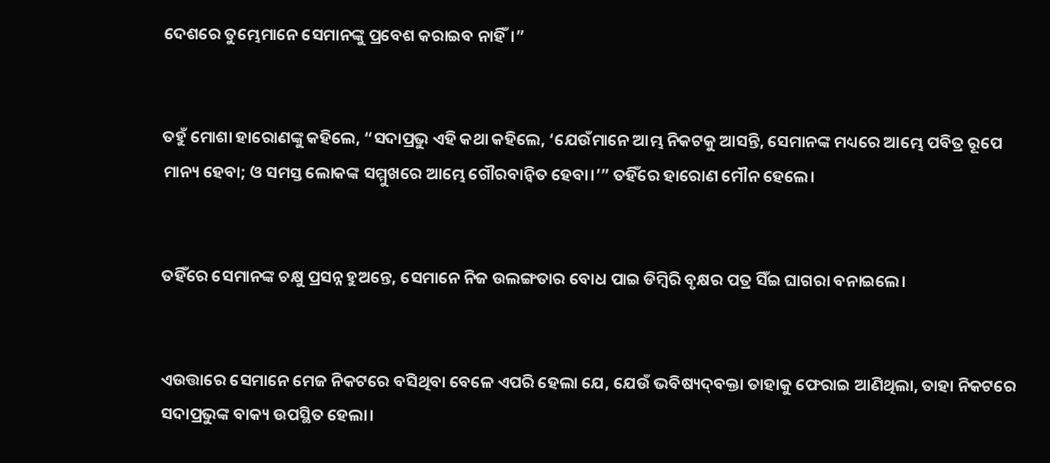ଦେଶରେ ତୁମ୍ଭେମାନେ ସେମାନଙ୍କୁ ପ୍ରବେଶ କରାଇବ ନାହିଁ।”


ତହୁଁ ମୋଶା ହାରୋଣଙ୍କୁ କହିଲେ, “ସଦାପ୍ରଭୁ ଏହି କଥା କହିଲେ, ‘ଯେଉଁମାନେ ଆମ୍ଭ ନିକଟକୁ ଆସନ୍ତି, ସେମାନଙ୍କ ମଧ୍ୟରେ ଆମ୍ଭେ ପବିତ୍ର ରୂପେ ମାନ୍ୟ ହେବା; ଓ ସମସ୍ତ ଲୋକଙ୍କ ସମ୍ମୁଖରେ ଆମ୍ଭେ ଗୌରବାନ୍ୱିତ ହେବା।’” ତହିଁରେ ହାରୋଣ ମୌନ ହେଲେ।


ତହିଁରେ ସେମାନଙ୍କ ଚକ୍ଷୁ ପ୍ରସନ୍ନ ହୁଅନ୍ତେ, ସେମାନେ ନିଜ ଉଲଙ୍ଗତାର ବୋଧ ପାଇ ଡିମ୍ବିରି ବୃକ୍ଷର ପତ୍ର ସିଁଇ ଘାଗରା ବନାଇଲେ।


ଏଉତ୍ତାରେ ସେମାନେ ମେଜ ନିକଟରେ ବସିଥିବା ବେଳେ ଏପରି ହେଲା ଯେ, ଯେଉଁ ଭବିଷ୍ୟଦ୍‍ବକ୍ତା ତାହାକୁ ଫେରାଇ ଆଣିଥିଲା, ତାହା ନିକଟରେ ସଦାପ୍ରଭୁଙ୍କ ବାକ୍ୟ ଉପସ୍ଥିତ ହେଲା।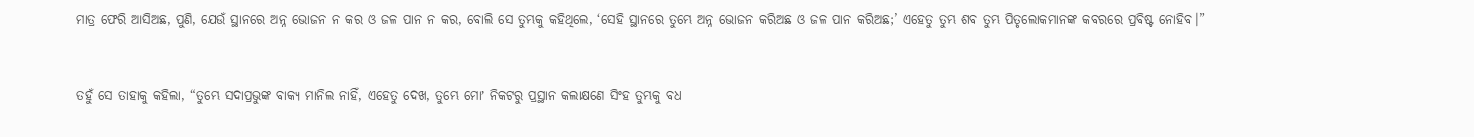ମାତ୍ର ଫେରି ଆସିଅଛ, ପୁଣି, ଯେଉଁ ସ୍ଥାନରେ ଅନ୍ନ ଭୋଜନ ନ କର ଓ ଜଳ ପାନ ନ କର, ବୋଲି ସେ ତୁମ୍ଭକୁ କହିଥିଲେ, ‘ସେହି ସ୍ଥାନରେ ତୁମ୍ଭେ ଅନ୍ନ ଭୋଜନ କରିଅଛ ଓ ଜଳ ପାନ କରିଅଛ;’ ଏହେତୁ ତୁମ୍ଭ ଶବ ତୁମ୍ଭ ପିତୃଲୋକମାନଙ୍କ କବରରେ ପ୍ରବିଷ୍ଟ ନୋହିବ।”


ତହୁଁ ସେ ତାହାକୁ କହିଲା, “ତୁମ୍ଭେ ସଦାପ୍ରଭୁଙ୍କ ବାକ୍ୟ ମାନିଲ ନାହିଁ, ଏହେତୁ ଦେଖ, ତୁମ୍ଭେ ମୋʼ ନିକଟରୁ ପ୍ରସ୍ଥାନ କଲାକ୍ଷଣେ ସିଂହ ତୁମ୍ଭକୁ ବଧ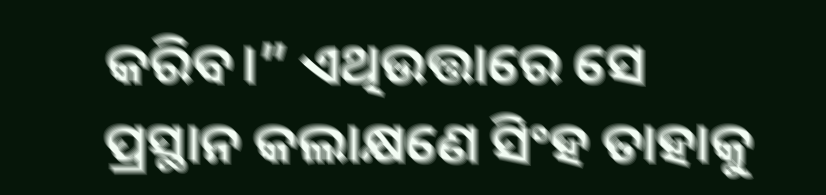କରିବ।” ଏଥିଉତ୍ତାରେ ସେ ପ୍ରସ୍ଥାନ କଲାକ୍ଷଣେ ସିଂହ ତାହାକୁ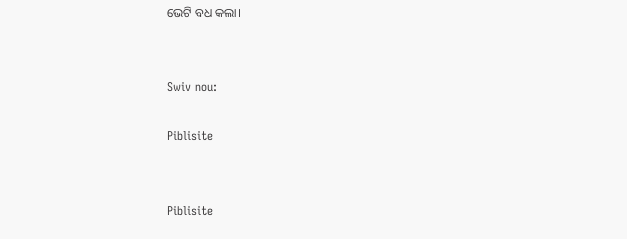ଭେଟି ବଧ କଲା।


Swiv nou:

Piblisite


Piblisite